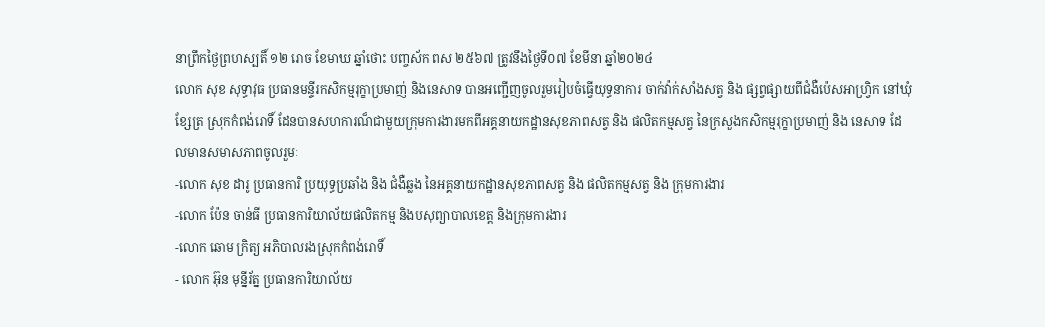នាព្រឹកថ្ងៃព្រហស្បតិ៍ ១២ រោច ខែមាឃ ឆ្នាំថោះ បញ្ចស័ក ពស ២៥៦៧ ត្រូវនឹងថ្ងៃទី០៧ ខែមីនា ឆ្នាំ២០២៤
លោក សុខ សុទ្ធាវុធ ប្រធានមន្ទីរកសិកម្មរុក្ខាប្រមាញ់ និងនេសាទ បានអញ្ជើញចូលរួមរៀបចំធ្វើយុទ្ធនាការ ចាក់វ៉ាក់សាំងសត្វ និង ផ្សព្វផ្សាយពីជំងឺប៉េសអាហ្វ្រិក នៅឃុំខ្សែត្រ ស្រុកកំពង់រោទិ៍ ដែនបានសហការណ៏ជាមួយក្រុមការងារមកពីអគ្គនាយកដ្ឋានសុខភាពសត្វ និង ផលិតកម្មសត្វ នៃក្រសួងកសិកម្មរុក្ខាប្រមាញ់ និង នេសាទ ដែលមានសមាសភាពចូលរួមៈ
-លោក សុខ ដារូ ប្រធានការិ ប្រយុទ្ធប្រឆាំង និង ជំងឺឆ្លង នៃអគ្គនាយកដ្ឋានសុខភាពសត្វ និង ផលិតកម្មសត្វ និង ក្រុមការងារ
-លោក ប៉ែន ចាន់ធី ប្រធានការិយាល័យផលិតកម្ម និងបសុព្យាបាលខេត្ត និងក្រុមការងារ
-លោក ឆោម ក្រិត្យ អភិបាលរងស្រុកកំពង់រោទិ៍
- លោក អ៊ុន មុន្នីរ័ត្ន ប្រធានការិយាល័យ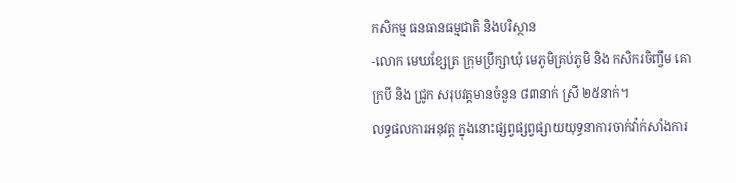កសិកម្ម ធនធានធម្មជាតិ និងបរិស្ថាន
-លោក មេឃខ្សែត្រ ក្រុមប្រឹក្សាឃុំ មេភូមិគ្រប់ភូមិ និង កសិករចិញ្ចឹម គោ ក្របី និង ជ្រូក សរុបវត្តមានចំនួន ៨៣នាក់ ស្រី ២៥នាក់។
លទ្ធផលការអនុវត្ត ក្នុងនោះផ្សព្វផ្សព្វផ្សាយយុទ្ធនាការចាក់វ៉ាក់សាំងការ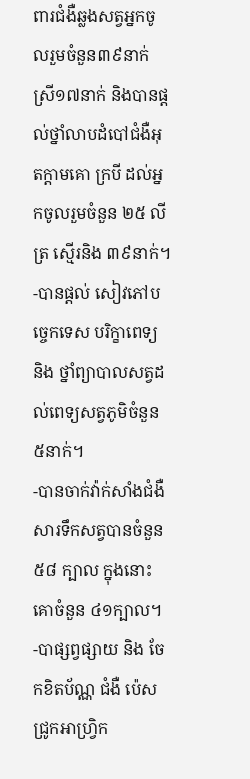ពារជំងឺឆ្លងសត្វអ្នកចូលរួមចំនួន៣៩នាក់ ស្រី១៧នាក់ និងបានផ្តល់ថ្នាំលាបដំបៅជំងឺអុតក្តាមគោ ក្របី ដល់អ្នកចូលរួមចំនួន ២៥ លីត្រ ស្មើរនិង ៣៩នាក់។
-បានផ្តល់ សៀវភៅបច្ចេកទេស បរិក្ខាពេទ្យ និង ថ្នាំព្យាបាលសត្វដល់ពេទ្យសត្វភូមិចំនួន ៥នាក់។
-បានចាក់វ៉ាក់សាំងជំងឺសារទឹកសត្វបានចំនួន៥៨ ក្បាល ក្នុងនោះ គោចំនួន ៤១ក្បាល។
-បាផ្សព្វផ្សាយ និង ចែកខិតប័ណ្ណ ជំងឺ ប៉េសជ្រូកអាហ្រ្វិក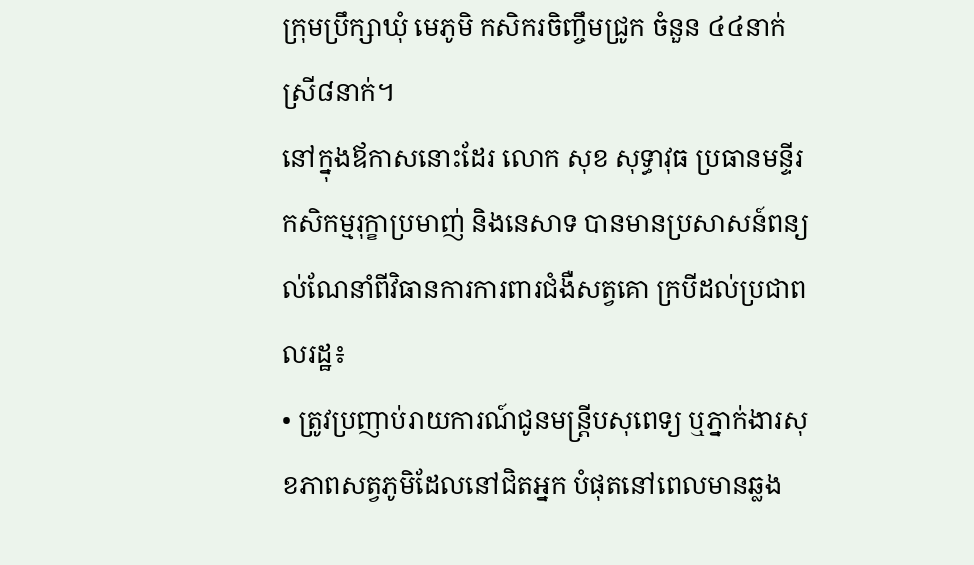ក្រុមប្រឹក្សាឃុំ មេភូមិ កសិករចិញ្ចឹមជ្រូក ចំនួន ៤៤នាក់ ស្រី៨នាក់។
នៅក្នុងឪកាសនោះដែរ លោក សុខ សុទ្ធាវុធ ប្រធានមន្ទីរកសិកម្មរុក្ខាប្រមាញ់ និងនេសាទ បានមានប្រសាសន៍ពន្យល់ណែនាំពីវិធានការការពារជំងឺសត្វគោ ក្របីដល់ប្រជាពលរដ្ឋ៖
• ត្រូវប្រញាប់រាយការណ៍ជូនមន្ត្រីបសុពេទ្យ ឬភ្នាក់ងារសុខភាពសត្វភូមិដែលនៅជិតអ្នក បំផុតនៅពេលមានឆ្លង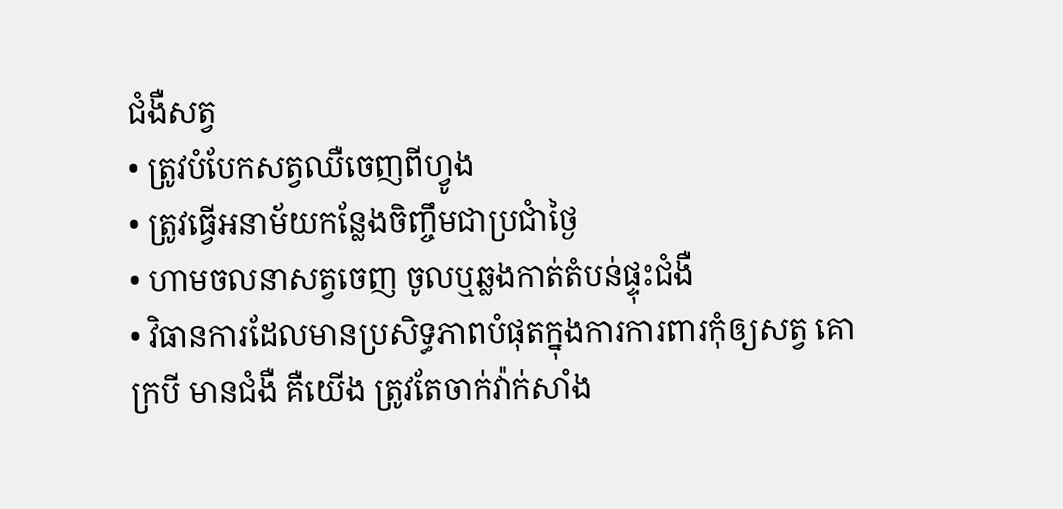ជំងឺសត្វ
• ត្រូវបំបែកសត្វឈឺចេញពីហ្វូង
• ត្រូវធ្វើអនាម័យកន្លែងចិញ្ចឹមជាប្រជាំថ្ងៃ
• ហាមចលនាសត្វចេញ ចូលឬឆ្លងកាត់តំបន់ផ្ទុះជំងឺ
• វិធានការដែលមានប្រសិទ្ធភាពបំផុតក្នុងការការពារកុំឲ្យសត្វ គោ ក្របី មានជំងឺ គឺយើង ត្រូវតែចាក់វ៉ាក់សាំង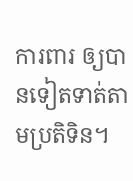ការពារ ឲ្យបានទៀតទាត់តាមប្រតិទិន។